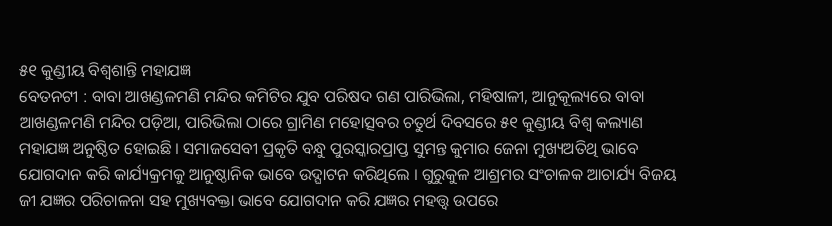୫୧ କୁଣ୍ଡୀୟ ବିଶ୍ୱଶାନ୍ତି ମହାଯଜ୍ଞ
ବେତନଟୀ : ବାବା ଆଖଣ୍ଡଳମଣି ମନ୍ଦିର କମିଟିର ଯୁବ ପରିଷଦ ଗଣ ପାରିଭିଲା, ମହିଷାଳୀ, ଆନୁକୂଲ୍ୟରେ ବାବା ଆଖଣ୍ଡଳମଣି ମନ୍ଦିର ପଡ଼ିଆ, ପାରିଭିଲା ଠାରେ ଗ୍ରାମିଣ ମହୋତ୍ସବର ଚତୁର୍ଥ ଦିବସରେ ୫୧ କୁଣ୍ଡୀୟ ବିଶ୍ୱ କଲ୍ୟାଣ ମହାଯଜ୍ଞ ଅନୁଷ୍ଠିତ ହୋଇଛି । ସମାଜସେବୀ ପ୍ରକୃତି ବନ୍ଧୁ ପୁରସ୍କାରପ୍ରାପ୍ତ ସୁମନ୍ତ କୁମାର ଜେନା ମୁଖ୍ୟଅତିଥି ଭାବେ ଯୋଗଦାନ କରି କାର୍ଯ୍ୟକ୍ରମକୁ ଆନୁଷ୍ଠାନିକ ଭାବେ ଉଦ୍ଘାଟନ କରିଥିଲେ । ଗୁରୁକୁଳ ଆଶ୍ରମର ସଂଚାଳକ ଆଚାର୍ଯ୍ୟ ବିଜୟ ଜୀ ଯଜ୍ଞର ପରିଚାଳନା ସହ ମୁଖ୍ୟବକ୍ତା ଭାବେ ଯୋଗଦାନ କରି ଯଜ୍ଞର ମହତ୍ତ୍ୱ ଉପରେ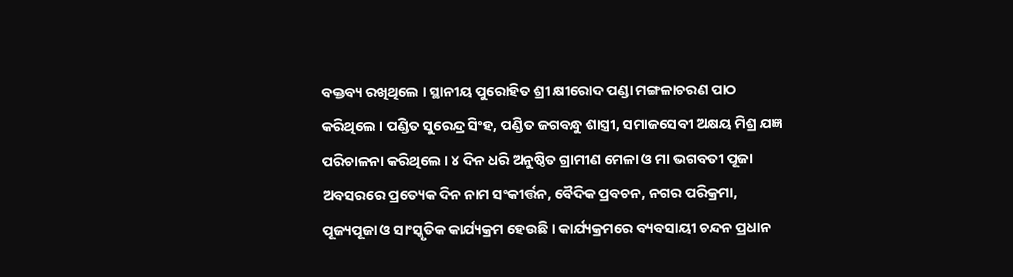ବକ୍ତବ୍ୟ ରଖିଥିଲେ । ସ୍ଥାନୀୟ ପୁରୋହିତ ଶ୍ରୀ କ୍ଷୀରୋଦ ପଣ୍ଡା ମଙ୍ଗଳାଚରଣ ପାଠ କରିଥିଲେ । ପଣ୍ଡିତ ସୁରେନ୍ଦ୍ର ସିଂହ, ପଣ୍ଡିତ ଜଗବନ୍ଧୁ ଶାସ୍ତ୍ରୀ, ସମାଜସେବୀ ଅକ୍ଷୟ ମିଶ୍ର ଯଜ୍ଞ ପରିଚାଳନା କରିଥିଲେ । ୪ ଦିନ ଧରି ଅନୁଷ୍ଠିତ ଗ୍ରାମୀଣ ମେଳା ଓ ମା ଭଗବତୀ ପୂଜା ଅବସରରେ ପ୍ରତ୍ୟେକ ଦିନ ନାମ ସଂକୀର୍ତ୍ତନ, ବୈଦିକ ପ୍ରବଚନ, ନଗର ପରିକ୍ରମା, ପୂଜ୍ୟପୂଜା ଓ ସାଂସ୍କୃତିକ କାର୍ଯ୍ୟକ୍ରମ ହେଉଛି । କାର୍ଯ୍ୟକ୍ରମରେ ବ୍ୟବସାୟୀ ଚନ୍ଦନ ପ୍ରଧାନ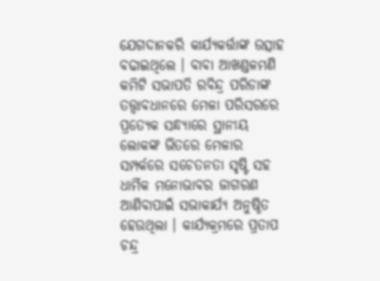ଯେଗଦାନକରି କାର୍ଯ୍ୟକର୍ତ୍ତାଙ୍କ ଉତ୍ସାହ ବଢାଇଥିଲେ । ବାବା ଆଖଣ୍ଡଳମଣି କମିଟି ସଭାପତି ରବିନ୍ଦ୍ର ପରିଡାଙ୍କ ତତ୍ତ୍ୱାବଧାନରେ ମେଳା ପରିସରରେ ପ୍ରତ୍ୟେକ ସନ୍ଧ୍ୟାରେ ସ୍ଥାନୀୟ ଲୋକଙ୍କ ଭିତରେ ମେଳାର ସମ୍ପର୍କରେ ସଚେତନତା ସୃଷ୍ଟି ସହ ଧାର୍ମିକ ମନୋଭାବର ଜାଗରଣ ଆଣିବାପାଇଁ ସଭାକାର୍ଯ୍ୟ ଅନୁଷ୍ଠିତ ହେଉଥିଲା । କାର୍ଯ୍ୟକ୍ରମରେ ପ୍ରତାପ ଚନ୍ଦ୍ର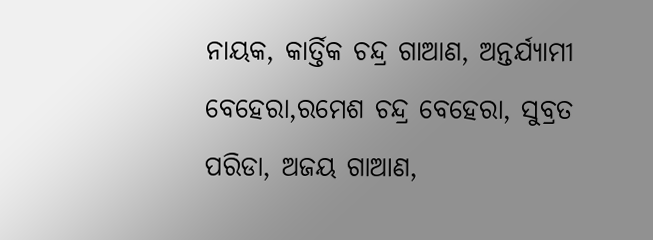ନାୟକ, କାର୍ତ୍ତିକ ଚନ୍ଦ୍ର ଗାଆଣ, ଅନ୍ତର୍ଯ୍ୟାମୀ ବେହେରା,ରମେଶ ଚନ୍ଦ୍ର ବେହେରା, ସୁବ୍ରତ ପରିଡା, ଅଜୟ ଗାଆଣ,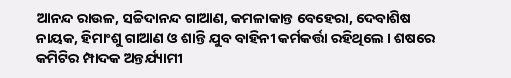ଆନନ୍ଦ ରାଉଳ, ସଚ୍ଚିଦାନନ୍ଦ ଗାଆଣ, କମଳାକାନ୍ତ ବେହେରା, ଦେବାଶିଷ ନାୟକ, ହିମାଂଶୁ ଗାଆଣ ଓ ଶାନ୍ତି ଯୁବ ବାହିନୀ କର୍ମକର୍ତ୍ତା ରହିଥିଲେ । ଶଷରେ କମିଟିର ମ୍ପାଦକ ଅନ୍ତର୍ଯ୍ୟାମୀ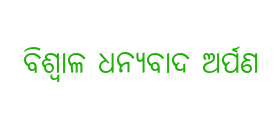ବିଶ୍ୱାଳ ଧନ୍ୟବାଦ ଅର୍ପଣ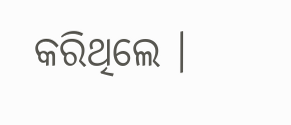କରିଥିଲେ ।